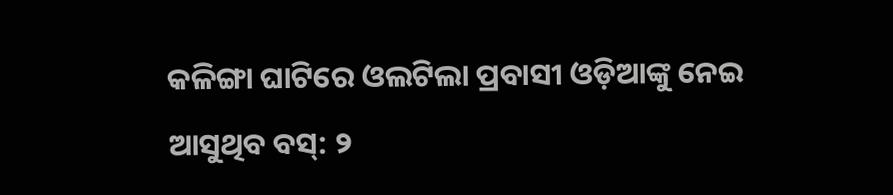କଳିଙ୍ଗା ଘାଟିରେ ଓଲଟିଲା ପ୍ରବାସୀ ଓଡ଼ିଆଙ୍କୁ ନେଇ ଆସୁଥିବ ବସ୍: ୨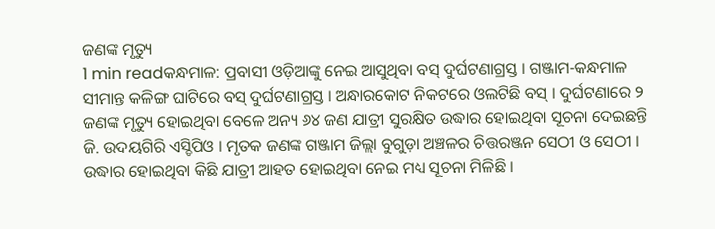ଜଣଙ୍କ ମୃତ୍ୟୁ
1 min readକନ୍ଧମାଳ: ପ୍ରବାସୀ ଓଡ଼ିଆଙ୍କୁ ନେଇ ଆସୁଥିବା ବସ୍ ଦୁର୍ଘଟଣାଗ୍ରସ୍ତ । ଗଞ୍ଜାମ-କନ୍ଧମାଳ ସୀମାନ୍ତ କଳିଙ୍ଗ ଘାଟିରେ ବସ୍ ଦୁର୍ଘଟଣାଗ୍ରସ୍ତ । ଅନ୍ଧାରକୋଟ ନିକଟରେ ଓଲଟିଛି ବସ୍ । ଦୁର୍ଘଟଣାରେ ୨ ଜଣଙ୍କ ମୃତ୍ୟୁ ହୋଇଥିବା ବେଳେ ଅନ୍ୟ ୬୪ ଜଣ ଯାତ୍ରୀ ସୁରକ୍ଷିତ ଉଦ୍ଧାର ହୋଇଥିବା ସୂଚନା ଦେଇଛନ୍ତି ଜି. ଉଦୟଗିରି ଏସ୍ଡିପିଓ । ମୃତକ ଜଣଙ୍କ ଗଞ୍ଜାମ ଜିଲ୍ଲା ବୁଗୁଡ଼ା ଅଞ୍ଚଳର ଚିତ୍ତରଞ୍ଜନ ସେଠୀ ଓ ସେଠୀ । ଉଦ୍ଧାର ହୋଇଥିବା କିଛି ଯାତ୍ରୀ ଆହତ ହୋଇଥିବା ନେଇ ମଧ୍ୟ ସୂଚନା ମିଳିଛି ।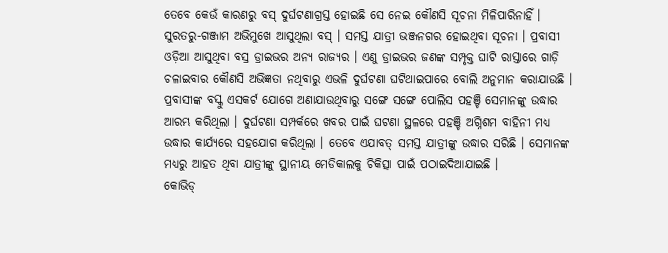ତେବେ କେଉଁ କାରଣରୁ ବସ୍ ଦୁର୍ଘଟଣାଗ୍ରସ୍ତ ହୋଇଛି ସେ ନେଇ କୌଣସି ସୂଚନା ମିଳିପାରିନାହିଁ । ସୁରତରୁ-ଗଞ୍ଜାମ ଅଭିମୁଖେ ଆସୁଥିଲା ବସ୍ । ସମସ୍ତ ଯାତ୍ରୀ ଭଞ୍ଜନଗର ହୋଇଥିବା ସୂଚନା । ପ୍ରବାସୀ ଓଡ଼ିଆ ଆସୁଥିବା ବସ୍ର ଡ୍ରାଇଭର ଅନ୍ୟ ରାଜ୍ୟର । ଏଣୁ ଡ୍ରାଇଭର ଜଣଙ୍କ ସମ୍ପୃକ୍ତ ଘାଟି ରାସ୍ତାରେ ଗାଡ଼ି ଚଳାଇବାର କୌଣସି ଅଭିଜ୍ଞତା ନଥିବାରୁ ଏଭଳି ଦୁର୍ଘଟଣା ଘଟିଥାଇପାରେ ବୋଲି ଅନୁମାନ କରାଯାଉଛି ।
ପ୍ରବାସୀଙ୍କ ବସ୍କୁ ଏସକର୍ଟ ଯୋଗେ ଅଣାଯାଉଥିବାରୁ ସଙ୍ଗେ ସଙ୍ଗେ ପୋଲିସ ପହଞ୍ଚି ସେମାନଙ୍କୁ ଉଦ୍ଧାର ଆରମ୍ଭ କରିଥିଲା । ଦୁର୍ଘଟଣା ସମ୍ପର୍କରେ ଖବର ପାଇଁ ଘଟଣା ସ୍ଥଳରେ ପହଞ୍ଚି ଅଗ୍ନିଶମ ବାହିନୀ ମଧ୍ୟ ଉଦ୍ଧାର କାର୍ଯ୍ୟରେ ସହଯୋଗ କରିଥିଲା । ତେବେ ଏଯାବତ୍ ସମସ୍ତ ଯାତ୍ରୀଙ୍କୁ ଉଦ୍ଧାର ସରିଛି । ସେମାନଙ୍କ ମଧ୍ୟରୁ ଆହତ ଥିବା ଯାତ୍ରୀଙ୍କୁ ସ୍ଥାନୀୟ ମେଡିକାଲକୁ ଚିକିତ୍ସା ପାଇଁ ପଠାଇଦିଆଯାଇଛି ।
କୋଭିଡ୍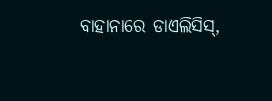ବାହାନାରେ ଡାଏଲିସିସ୍,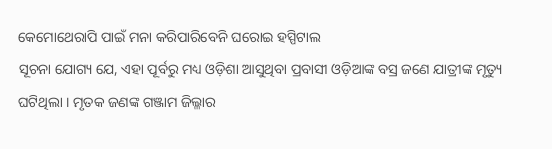କେମୋଥେରାପି ପାଇଁ ମନା କରିପାରିବେନି ଘରୋଇ ହସ୍ପିଟାଲ
ସୂଚନା ଯୋଗ୍ୟ ଯେ, ଏହା ପୂର୍ବରୁ ମଧ୍ୟ ଓଡ଼ିଶା ଆସୁଥିବା ପ୍ରବାସୀ ଓଡ଼ିଆଙ୍କ ବସ୍ର ଜଣେ ଯାତ୍ରୀଙ୍କ ମୃତ୍ୟୁ ଘଟିଥିଲା । ମୃତକ ଜଣଙ୍କ ଗଞ୍ଜାମ ଜିଲ୍ଳାର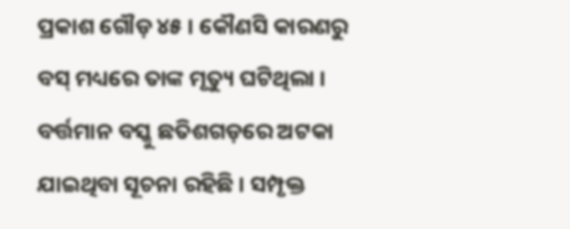ପ୍ରକାଶ ଗୌଡ଼ ୪୫ । କୌଣସି କାରଣରୁ ବସ୍ ମଧ୍ୟରେ ତାଙ୍କ ମୃତ୍ୟୁ ଘଟିଥିଲା । ବର୍ତ୍ତମାନ ବସ୍କୁ ଛତିଶଗଡ଼ରେ ଅଟକା ଯାଇଥିବା ସୂଚନା ରହିଛି । ସମ୍ପୃକ୍ତ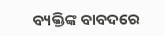ବ୍ୟକ୍ତିଙ୍କ ବାବଦରେ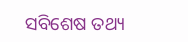ସବିଶେଷ ତଥ୍ୟ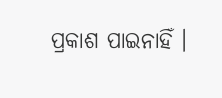ପ୍ରକାଶ ପାଇନାହିଁ ।